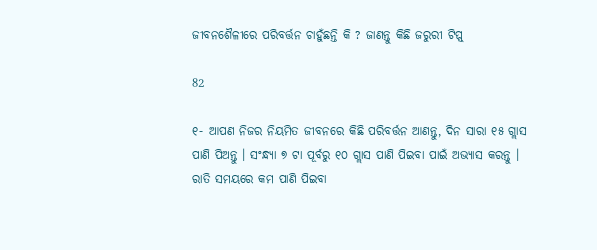ଜୀବନଶୈଳୀରେ ପରିବର୍ତ୍ତନ ଚାହୁଁଛନ୍ତି କି ? ଜାଣନ୍ତୁ କିଛି ଜରୁରୀ ଟିପ୍ସ୍

82

୧- ଆପଣ ନିଜର ନିୟମିତ ଜୀବନରେ କିଛି ପରିବର୍ତ୍ତନ ଆଣନ୍ତୁ, ଦିନ ସାରା ୧୫ ଗ୍ଲାସ ପାଣି ପିଅନ୍ତୁ । ସଂନ୍ଧ୍ୟା ୭ ଟା ପୂର୍ବରୁ ୧୦ ଗ୍ଲାସ ପାଣି ପିଇବା ପାଇଁ ଅଭ୍ୟାସ କରନ୍ତୁ । ରାତି ସମୟରେ କମ ପାଣି ପିଇବା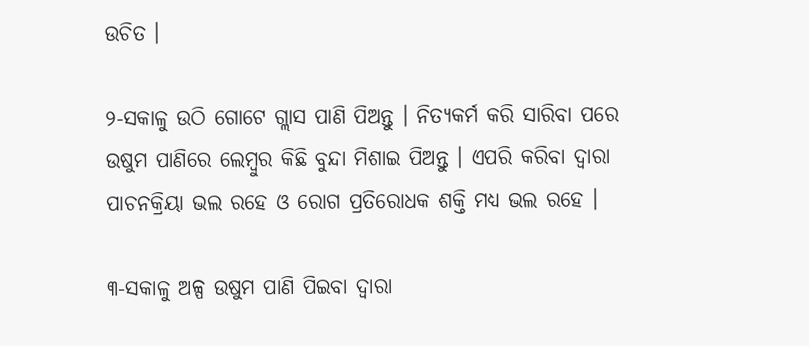ଉଚିତ ।

୨-ସକାଳୁ ଉଠି ଗୋଟେ ଗ୍ଲାସ ପାଣି ପିଅନ୍ତୁ । ନିତ୍ୟକର୍ମ କରି ସାରିବା ପରେ ଉଷୁମ ପାଣିରେ ଲେମ୍ବୁର କିଛି ବୁନ୍ଦା ମିଶାଇ ପିଅନ୍ତୁ । ଏପରି କରିବା ଦ୍ୱାରା ପାଚନକ୍ରିୟା ଭଲ ରହେ ଓ ରୋଗ ପ୍ରତିରୋଧକ ଶକ୍ତି ମଧ୍ୟ ଭଲ ରହେ ।

୩-ସକାଳୁ ଅଳ୍ପ ଉଷୁମ ପାଣି ପିଇବା ଦ୍ୱାରା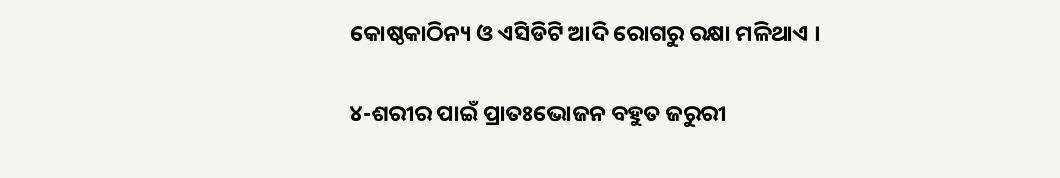କୋଷ୍ଠକାଠିନ୍ୟ ଓ ଏସିଡିଟି ଆଦି ରୋଗରୁ ରକ୍ଷା ମଳିଥାଏ ।

୪-ଶରୀର ପାଇଁ ପ୍ରାତଃଭୋଜନ ବହୁତ ଜରୁରୀ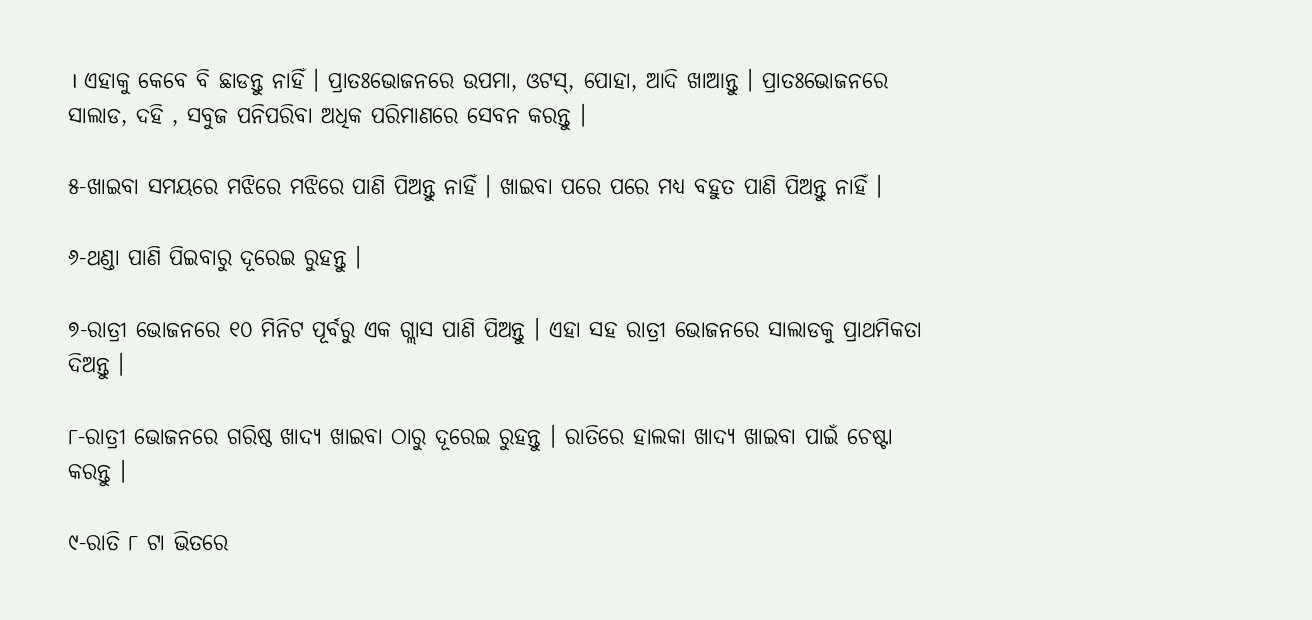। ଏହାକୁ କେବେ ବି ଛାଡନ୍ତୁ ନାହିଁ । ପ୍ରାତଃଭୋଜନରେ ଉପମା, ଓଟସ୍, ପୋହା, ଆଦି ଖାଆନ୍ତୁ । ପ୍ରାତଃଭୋଜନରେ ସାଲାଡ, ଦହି , ସବୁଜ ପନିପରିବା ଅଧିକ ପରିମାଣରେ ସେବନ କରନ୍ତୁ ।

୫-ଖାଇବା ସମୟରେ ମଝିରେ ମଝିରେ ପାଣି ପିଅନ୍ତୁ ନାହିଁ । ଖାଇବା ପରେ ପରେ ମଧ୍ୟ ବହୁତ ପାଣି ପିଅନ୍ତୁ ନାହିଁ ।

୬-ଥଣ୍ଡା ପାଣି ପିଇବାରୁ ଦୂରେଇ ରୁହନ୍ତୁ ।

୭-ରାତ୍ରୀ ଭୋଜନରେ ୧୦ ମିନିଟ ପୂର୍ବରୁ ଏକ ଗ୍ଲାସ ପାଣି ପିଅନ୍ତୁ । ଏହା ସହ ରାତ୍ରୀ ଭୋଜନରେ ସାଲାଡକୁ ପ୍ରାଥମିକତା ଦିଅନ୍ତୁ ।

୮-ରାତ୍ରୀ ଭୋଜନରେ ଗରିଷ୍ଠ ଖାଦ୍ୟ ଖାଇବା ଠାରୁ ଦୂରେଇ ରୁହନ୍ତୁ । ରାତିରେ ହାଲକା ଖାଦ୍ୟ ଖାଇବା ପାଇଁ ଚେଷ୍ଟା କରନ୍ତୁ ।

୯-ରାତି ୮ ଟା ଭିତରେ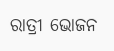ରାତ୍ରୀ ଭୋଜନ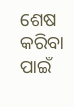ଶେଷ କରିବା ପାଇଁ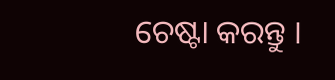ଚେଷ୍ଟା କରନ୍ତୁ ।